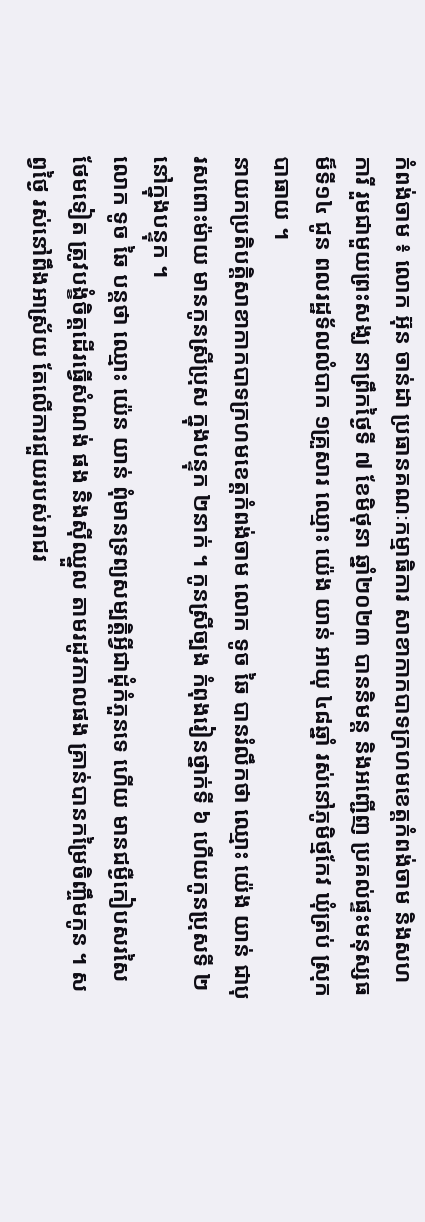កំពង់ចាម ៖ លោក អ៊ុន ចាន់ដា ប្រធានគណៈកម្មាធិការ សាខាកាកបាទក្រហមខេត្តកំពង់ចាម និងសហការី រួមជាមួយព្រះសង្ឃ នាព្រឹកថ្ងៃទី ៧ ខែមិថុនា ឆ្នាំ២០២៣ បាននិមន្ត និងអញ្ជើញ ប្រគល់ផ្ទះមនុស្សធម៏ទី១៤ ជូន ពលរដ្ឋទ័លលំបាក ១គ្រួសារ ឈ្មោះ យ៉េង យាន់ អាយុ ៤៨ឆ្នាំ រស់នៅភូមិថ្មកែវ ឃុំត្រប់ ស្រុកបាធាយ ។
នាយកប្រតិបត្តិសាខាកាកបាទក្រហមខេត្តកំពង់ចាម លោក ទូច ឆៃ បានរំលឹកថា ឈ្មោះ យ៉េង យាន់ ជាបុរសពោះម៉ាយ មានកូនស្រីប្រុស ក្នុងបន្ទុក ២នាក់ ។ កូនស្រីច្បង កំពុងរៀនថ្នាក់ទី ៦ ហើយកូនប្រុសទី ២ នៅក្នុងបន្ទុក ។
លោក ទូច ឆៃ បន្តថា ឈ្មោះ យ៉េន យាន់ ពុំមានទ្រព្យសម្បត្តិអ្វីជាដុំកំភួនទេ ហើយ មានជម្ងឺកៀបសរសៃថែមទៀត ត្រូវបង្ខំចិត្តដើរធ្វើសំណង់ ផង និងស៊ីឈ្នួល តាមរដូវកាលផង គ្រាន់បានកម្រៃចិញ្ចឹមកូន ។ សព្វថ្ងៃ រស់នៅពឹងអាស្រ័យ តែលើការជួយរបស់រាជរ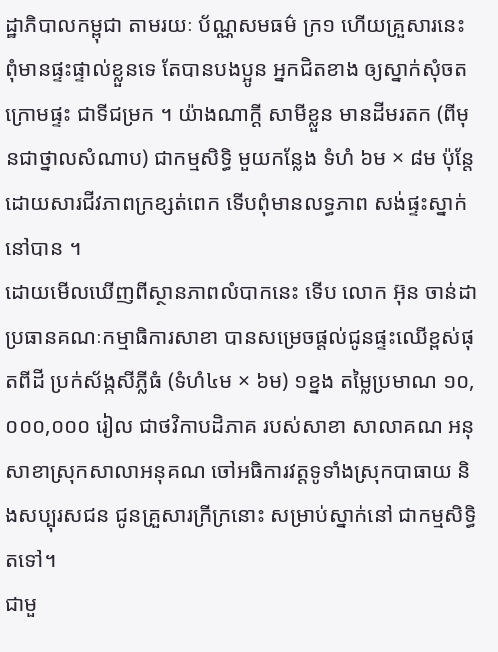ដ្ឋាភិបាលកម្ពុជា តាមរយៈ ប័ណ្ណសមធម៌ ក្រ១ ហើយគ្រួសារនេះ ពុំមានផ្ទះផ្ទាល់ខ្លួនទេ តែបានបងប្អូន អ្នកជិតខាង ឲ្យស្នាក់សុំចតក្រោមផ្ទះ ជាទីជម្រក ។ យ៉ាងណាក្តី សាមីខ្លួន មានដីមរតក (ពីមុនជាថ្នាលសំណាប) ជាកម្មសិទ្ធិ មួយកន្លែង ទំហំ ៦ម × ៨ម ប៉ុន្តែ ដោយសារជីវភាពក្រខ្សត់ពេក ទើបពុំមានលទ្ធភាព សង់ផ្ទះស្នាក់នៅបាន ។
ដោយមើលឃើញពីស្ថានភាពលំបាកនេះ ទើប លោក អ៊ុន ចាន់ដា ប្រធានគណៈកម្មាធិការសាខា បានសម្រេចផ្តល់ជូនផ្ទះឈើខ្ពស់ផុតពីដី ប្រក់ស័ង្កសីភ្លីធំ (ទំហំ៤ម × ៦ម) ១ខ្នង តម្លៃប្រមាណ ១០,០០០,០០០ រៀល ជាថវិកាបដិភាគ របស់សាខា សាលាគណ អនុសាខាស្រុកសាលាអនុគណ ចៅអធិការវត្តទូទាំងស្រុកបាធាយ និងសប្បុរសជន ជូនគ្រួសារក្រីក្រនោះ សម្រាប់ស្នាក់នៅ ជាកម្មសិទ្ធិ តទៅ។
ជាមួ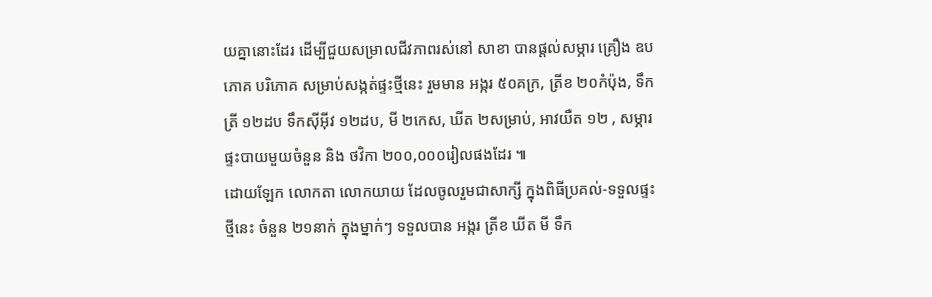យគ្នានោះដែរ ដើម្បីជួយសម្រាលជីវភាពរស់នៅ សាខា បានផ្តល់សម្ភារ គ្រឿង ឧបភោគ បរិភោគ សម្រាប់សង្កត់ផ្ទះថ្មីនេះ រួមមាន អង្ករ ៥០គក្រ, ត្រីខ ២០កំប៉ុង, ទឹកត្រី ១២ដប ទឹកស៊ីអ៊ីវ ១២ដប, មី ២កេស, ឃីត ២សម្រាប់, អាវយឺត ១២ , សម្ភារផ្ទះបាយមួយចំនួន និង ថវិកា ២០០,០០០រៀលផងដែរ ៕
ដោយឡែក លោកតា លោកយាយ ដែលចូលរួមជាសាក្សី ក្នុងពិធីប្រគល់-ទទួលផ្ទះថ្មីនេះ ចំនួន ២១នាក់ ក្នុងម្នាក់ៗ ទទួលបាន អង្ករ ត្រីខ ឃីត មី ទឹក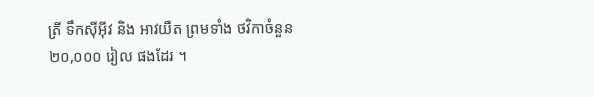ត្រី ទឹកស៊ីអ៊ីវ និង អាវយឺត ព្រមទាំង ថវិកាចំនួន ២០,០០០ រៀល ផងដែរ ។